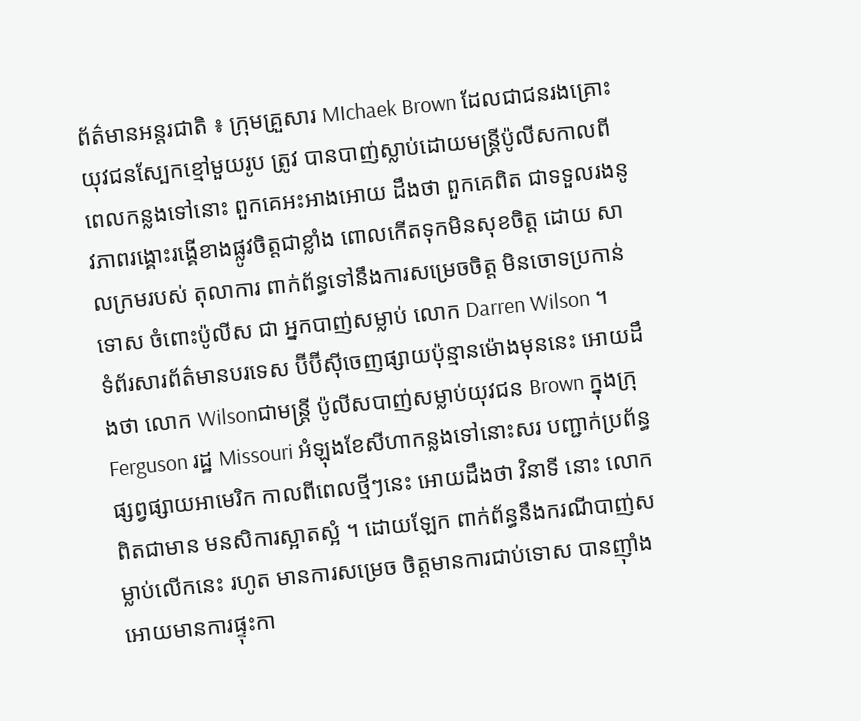ព័ត៌មានអន្តរជាតិ ៖ ក្រុមគ្រួសារ MIchaek Brown ដែលជាជនរងគ្រោះ យុវជនស្បែកខ្មៅមួយរូប ត្រូវ បានបាញ់ស្លាប់ដោយមន្រ្តីប៉ូលីសកាលពីពេលកន្លងទៅនោះ ពួកគេអះអាងអោយ ដឹងថា ពួកគេពិត ជាទទួលរងនូវភាពរង្គោះរង្គើខាងផ្លូវចិត្តជាខ្លាំង ពោលកើតទុកមិនសុខចិត្ត ដោយ សាលក្រមរបស់ តុលាការ ពាក់ព័ន្ធទៅនឹងការសម្រេចចិត្ត មិនចោទប្រកាន់ទោស ចំពោះប៉ូលីស ជា អ្នកបាញ់សម្លាប់ លោក Darren Wilson ។
ទំព័រសារព័ត៌មានបរទេស ប៊ីប៊ីស៊ីចេញផ្សាយប៉ុន្មានម៉ោងមុននេះ អោយដឹងថា លោក Wilsonជាមន្រ្តី ប៉ូលីសបាញ់សម្លាប់យុវជន Brown ក្នុងក្រុ Ferguson រដ្ឋ Missouri អំឡុងខែសីហាកន្លងទៅនោះសរ បញ្ជាក់ប្រព័ន្ធផ្សព្វផ្សាយអាមេរិក កាលពីពេលថ្មីៗនេះ អោយដឹងថា វិនាទី នោះ លោក ពិតជាមាន មនសិការស្អាតស្អំ ។ ដោយឡែក ពាក់ព័ន្ធនឹងករណីបាញ់សម្លាប់លើកនេះ រហូត មានការសម្រេច ចិត្តមានការជាប់ទោស បានញ៉ាំងអោយមានការផ្ទុះកា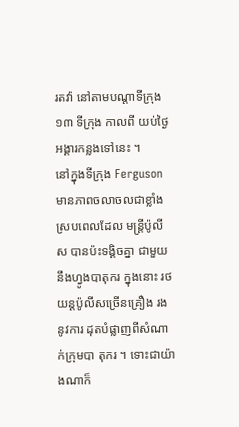រតវ៉ា នៅតាមបណ្តាទីក្រុង ១៣ ទីក្រុង កាលពី យប់ថ្ងៃអង្គារកន្លងទៅនេះ ។
នៅក្នុងទីក្រុង Ferguson មានភាពចលាចលជាខ្លាំង ស្របពេលដែល មន្រ្តីប៉ូលីស បានប៉ះទង្គិចគ្នា ជាមួយនឹងហ្វូងបាតុករ ក្នុងនោះ រថយន្តប៉ូលីសច្រើនគ្រឿង រងនូវការ ដុតបំផ្លាញពីសំណាក់ក្រុមបា តុករ ។ ទោះជាយ៉ាងណាក៏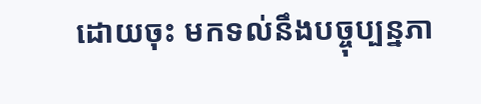ដោយចុះ មកទល់នឹងបច្ចុប្បន្នភា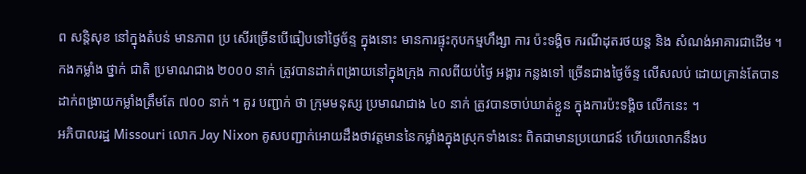ព សន្តិសុខ នៅក្នុងតំបន់ មានភាព ប្រ សើរច្រើនបើធៀបទៅថ្ងៃច័ន្ទ ក្នុងនោះ មានការផ្ទុះកុបកម្មហឹង្សា ការ ប៉ះទង្គិច ករណីដុតរថយន្ត និង សំណង់អាគារជាដើម ។
កងកម្លាំង ថ្នាក់ ជាតិ ប្រមាណជាង ២០០០ នាក់ ត្រូវបានដាក់ពង្រាយនៅក្នុងក្រុង កាលពីយប់ថ្ងៃ អង្គារ កន្លងទៅ ច្រើនជាងថ្ងៃច័ន្ទ លើសលប់ ដោយគ្រាន់តែបានដាក់ពង្រាយកម្លាំងត្រឹមតែ ៧០០ នាក់ ។ គួរ បញ្ជាក់ ថា ក្រុមមនុស្ស ប្រមាណជាង ៤០ នាក់ ត្រូវបានចាប់ឃាត់ខ្លួន ក្នុងការប៉ះទង្គិច លើកនេះ ។
អភិបាលរដ្ឋ Missouri លោក Jay Nixon គូសបញ្ជាក់អោយដឹងថាវត្តមាននៃកម្លាំងក្នុងស្រុកទាំងនេះ ពិតជាមានប្រយោជន៍ ហើយលោកនឹងប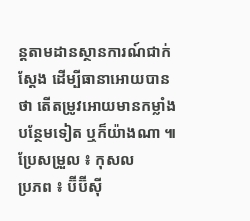ន្តតាមដានស្ថានការណ៍ជាក់ស្តែង ដើម្បីធានាអោយបានថា តើតម្រូវអោយមានកម្លាំងបន្ថែមទៀត ឬក៏យ៉ាងណា ៕
ប្រែសម្រួល ៖ កុសល
ប្រភព ៖ ប៊ីប៊ីស៊ី